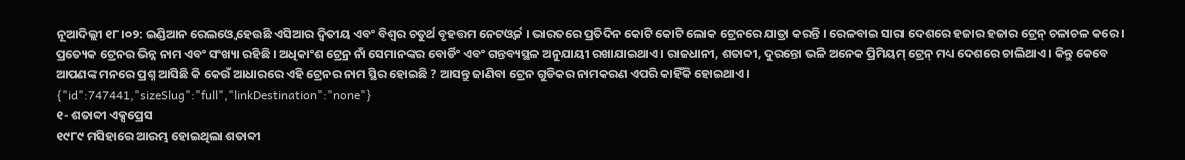ନୂଆଦିଲ୍ଲୀ ୧୮।୦୨: ଇଣ୍ଡିଆନ ରେଲଓ୍ବେ ହେଉଛି ଏସିଆର ଦ୍ୱିତୀୟ ଏବଂ ବିଶ୍ୱର ଚତୁର୍ଥ ବୃହତ୍ତମ ନେଟଓ୍ବର୍କ । ଭାରତରେ ପ୍ରତିଦିନ କୋଟି କୋଟି ଲୋକ ଟ୍ରେନରେ ଯାତ୍ରା କରନ୍ତି । ରେଳବାଇ ସାରା ଦେଶରେ ହଜାର ହଜାର ଟ୍ରେନ୍ ଚଳାଚଳ କରେ । ପ୍ରତ୍ୟେକ ଟ୍ରେନର ଭିନ୍ନ ନାମ ଏବଂ ସଂଖ୍ୟା ରହିଛି । ଅଧିକାଂଶ ଟ୍ରେନ୍ର ନାଁ ସେମାନଙ୍କର ବୋର୍ଡିଂ ଏବଂ ଗନ୍ତବ୍ୟସ୍ଥଳ ଅନୁଯାୟୀ ରଖାଯାଇଥାଏ । ରାଜଧାନୀ, ଶତାବ୍ଦୀ, ଦୁରନ୍ତୋ ଭଳି ଅନେକ ପ୍ରିମିୟମ୍ ଟ୍ରେନ୍ ମଧ୍ୟ ଦେଶରେ ଚାଲିଥାଏ । କିନ୍ତୁ କେବେ ଆପଣଙ୍କ ମନରେ ପ୍ରଶ୍ନ ଆସିଛି କି କେଉଁ ଆଧାରରେ ଏହି ଟ୍ରେନର ନାମ ସ୍ଥିର ହୋଇଛି ? ଆସନ୍ତୁ ଜାଣିବା ଟ୍ରେନ ଗୁଡିକର ନାମକରଣ ଏପରି କାହିଁକି ହୋଇଥାଏ ।
{"id":747441,"sizeSlug":"full","linkDestination":"none"}
୧- ଶତାବ୍ଦୀ ଏକ୍ସପ୍ରେସ
୧୯୮୯ ମସିହାରେ ଆରମ୍ଭ ହୋଇଥିଲା ଶତାବ୍ଦୀ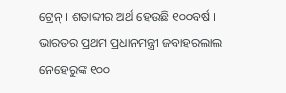ଟ୍ରେନ୍ । ଶତାବ୍ଦୀର ଅର୍ଥ ହେଉଛି ୧୦୦ବର୍ଷ । ଭାରତର ପ୍ରଥମ ପ୍ରଧାନମନ୍ତ୍ରୀ ଜବାହରଲାଲ ନେହେରୁଙ୍କ ୧୦୦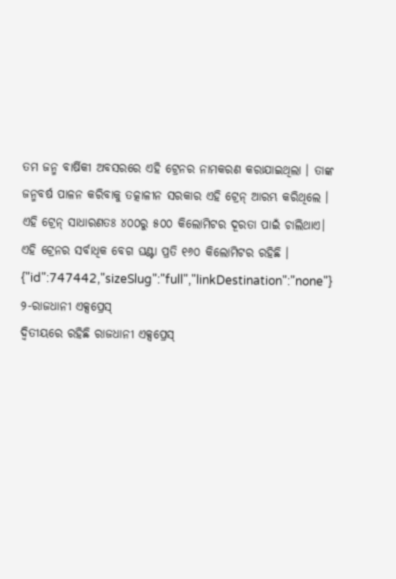ତମ ଜନ୍ମ ବାର୍ଷିକୀ ଅବସରରେ ଏହି ଟ୍ରେନର ନାମକରଣ କରାଯାଇଥିଲା । ତାଙ୍କ ଜନ୍ମବର୍ଷ ପାଳନ କରିବାକୁ ତତ୍କାଳୀନ ସରକାର ଏହି ଟ୍ରେନ୍ ଆରମ୍ଭ କରିଥିଲେ । ଏହି ଟ୍ରେନ୍ ସାଧାରଣତଃ ୪୦୦ରୁ ୫୦୦ କିଲୋମିଟର ଦୂରତା ପାଇଁ ଚାଲିଥାଏ। ଏହି ଟ୍ରେନର ସର୍ବାଧିକ ବେଗ ଘଣ୍ଟା ପ୍ରତି ୧୬୦ କିଲୋମିଟର ରହିଛି ।
{"id":747442,"sizeSlug":"full","linkDestination":"none"}
୨-ରାଜଧାନୀ ଏକ୍ସପ୍ରେସ୍
ଦ୍ବିତୀୟରେ ରହିଛି ରାଜଧାନୀ ଏକ୍ସପ୍ରେସ୍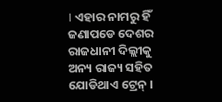। ଏହାର ନାମରୁ ହିଁ ଜଣାପଡେ ଦେଶର ରାଜଧାନୀ ଦିଲ୍ଲୀକୁ ଅନ୍ୟ ରାଜ୍ୟ ସହିତ ଯୋଡିଥାଏ ଟ୍ରେନ୍ ।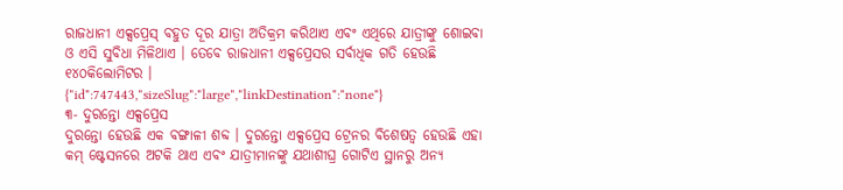ରାଜଧାନୀ ଏକ୍ସପ୍ରେସ୍ ବହୁତ ଦୂର ଯାତ୍ରା ଅତିକ୍ରମ କରିଥାଏ ଏବଂ ଏଥିରେ ଯାତ୍ରୀଙ୍କୁ ଶୋଇବା ଓ ଏସି ସୁବିଧା ମିଳିଥାଏ । ତେବେ ରାଜଧାନୀ ଏକ୍ସପ୍ରେସର ସର୍ବାଧିକ ଗତି ହେଉଛି ୧୪୦କିଲୋମିଟର ।
{"id":747443,"sizeSlug":"large","linkDestination":"none"}
୩- ଦୁରନ୍ତୋ ଏକ୍ସପ୍ରେସ
ଦୁରନ୍ତୋ ହେଉଛି ଏକ ବଙ୍ଗାଳୀ ଶବ୍ଦ । ଦୁରନ୍ତୋ ଏକ୍ସପ୍ରେସ ଟ୍ରେନର ବିଶେଷତ୍ୱ ହେଉଛି ଏହା କମ୍ ଷ୍ଟେସନରେ ଅଟକି ଥାଏ ଏବଂ ଯାତ୍ରୀମାନଙ୍କୁ ଯଥାଶୀଘ୍ର ଗୋଟିଏ ସ୍ଥାନରୁ ଅନ୍ୟ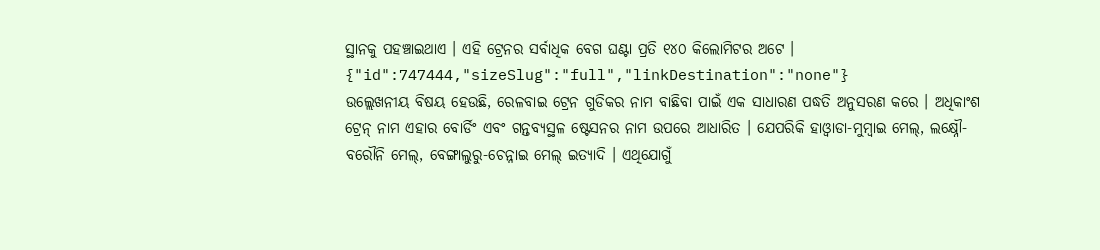ସ୍ଥାନକୁ ପହଞ୍ଚାଇଥାଏ । ଏହି ଟ୍ରେନର ସର୍ବାଧିକ ବେଗ ଘଣ୍ଟା ପ୍ରତି ୧୪୦ କିଲୋମିଟର ଅଟେ ।
{"id":747444,"sizeSlug":"full","linkDestination":"none"}
ଉଲ୍ଲେଖନୀୟ ବିଷୟ ହେଉଛି, ରେଳବାଇ ଟ୍ରେନ ଗୁଡିକର ନାମ ବାଛିବା ପାଇଁ ଏକ ସାଧାରଣ ପଦ୍ଧତି ଅନୁସରଣ କରେ । ଅଧିକାଂଶ ଟ୍ରେନ୍ ନାମ ଏହାର ବୋର୍ଡିଂ ଏବଂ ଗନ୍ତବ୍ୟସ୍ଥଳ ଷ୍ଟେସନର ନାମ ଉପରେ ଆଧାରିତ । ଯେପରିକି ହାଓ୍ବାଡା-ମୁମ୍ବାଇ ମେଲ୍, ଲକ୍ଷ୍ନୌ- ବରୌନି ମେଲ୍, ବେଙ୍ଗାଲୁରୁ-ଚେନ୍ନାଇ ମେଲ୍ ଇତ୍ୟାଦି । ଏଥିଯୋଗୁଁ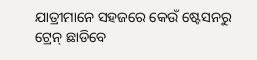ଯାତ୍ରୀମାନେ ସହଜରେ କେଉଁ ଷ୍ଟେସନରୁ ଟ୍ରେନ୍ ଛାଡିବେ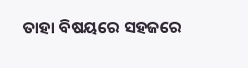ତାହା ବିଷୟରେ ସହଜରେ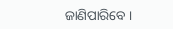ଜାଣିପାରିବେ ।